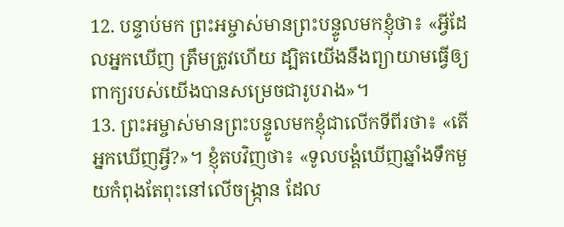12. បន្ទាប់មក ព្រះអម្ចាស់មានព្រះបន្ទូលមកខ្ញុំថា៖ «អ្វីដែលអ្នកឃើញ ត្រឹមត្រូវហើយ ដ្បិតយើងនឹងព្យាយាមធ្វើឲ្យពាក្យរបស់យើងបានសម្រេចជារូបរាង»។
13. ព្រះអម្ចាស់មានព្រះបន្ទូលមកខ្ញុំជាលើកទីពីរថា៖ «តើអ្នកឃើញអ្វី?»។ ខ្ញុំតបវិញថា៖ «ទូលបង្គំឃើញឆ្នាំងទឹកមួយកំពុងតែពុះនៅលើចង្ក្រាន ដែល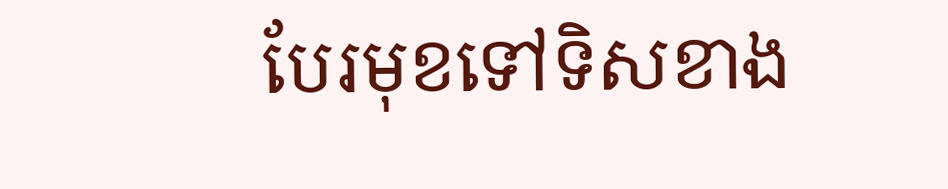បែរមុខទៅទិសខាង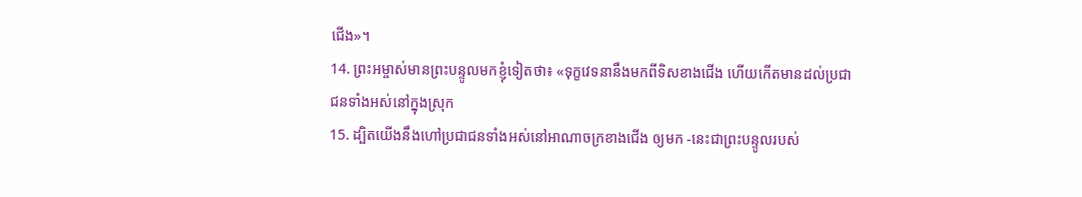ជើង»។
14. ព្រះអម្ចាស់មានព្រះបន្ទូលមកខ្ញុំទៀតថា៖ «ទុក្ខវេទនានឹងមកពីទិសខាងជើង ហើយកើតមានដល់ប្រជាជនទាំងអស់នៅក្នុងស្រុក
15. ដ្បិតយើងនឹងហៅប្រជាជនទាំងអស់នៅអាណាចក្រខាងជើង ឲ្យមក -នេះជាព្រះបន្ទូលរបស់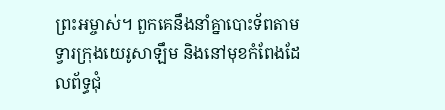ព្រះអម្ចាស់។ ពួកគេនឹងនាំគ្នាបោះទ័ពតាមទ្វារក្រុងយេរូសាឡឹម និងនៅមុខកំពែងដែលព័ទ្ធជុំ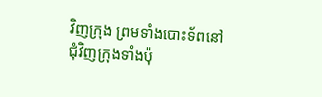វិញក្រុង ព្រមទាំងបោះទ័ពនៅជុំវិញក្រុងទាំងប៉ុ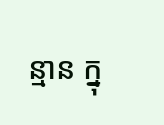ន្មាន ក្នុ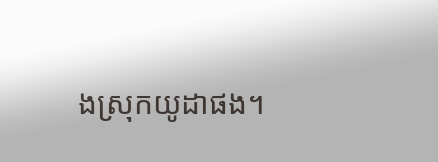ងស្រុកយូដាផង។